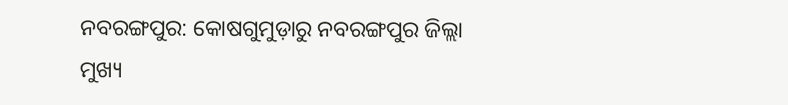ନବରଙ୍ଗପୁର: କୋଷଗୁମୁଡ଼ାରୁ ନବରଙ୍ଗପୁର ଜିଲ୍ଲା ମୁଖ୍ୟ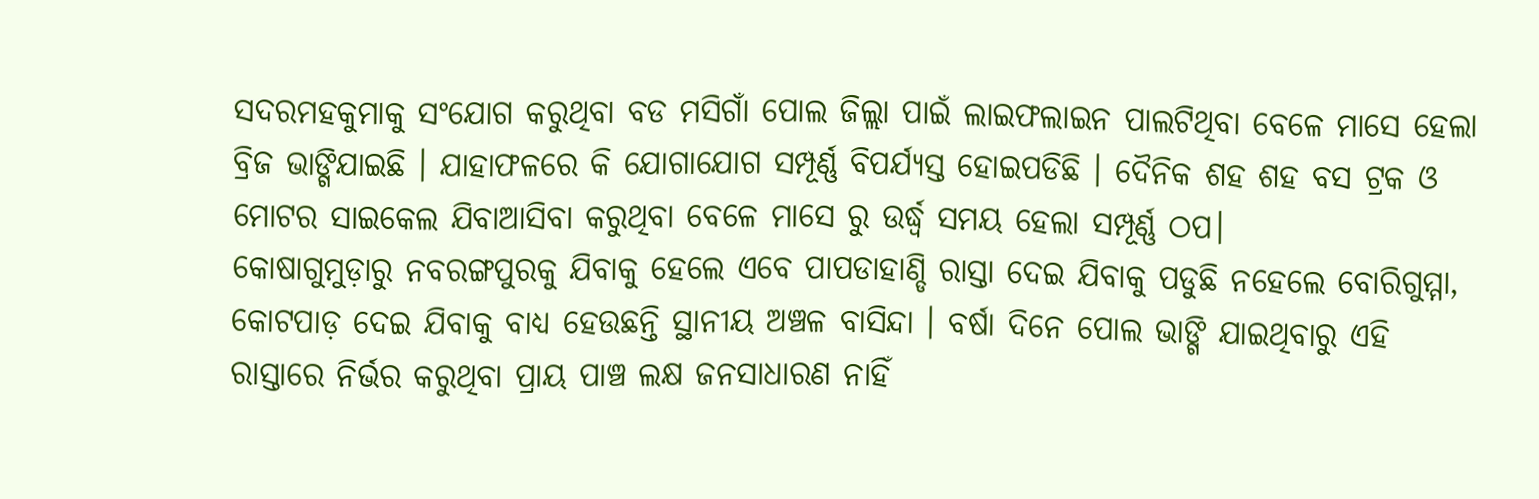ସଦରମହକୁମାକୁ ସଂଯୋଗ କରୁଥିବା ବଡ ମସିଗାଁ ପୋଲ ଜିଲ୍ଲା ପାଇଁ ଲାଇଫଲାଇନ ପାଲଟିଥିବା ବେଳେ ମାସେ ହେଲା ବ୍ରିଜ ଭାଙ୍ଗିଯାଇଛି । ଯାହାଫଳରେ କି ଯୋଗାଯୋଗ ସମ୍ପୂର୍ଣ୍ଣ ବିପର୍ଯ୍ୟସ୍ତ ହୋଇପଡିଛି । ଦୈନିକ ଶହ ଶହ ବସ ଟ୍ରକ ଓ ମୋଟର ସାଇକେଲ ଯିବାଆସିବା କରୁଥିବା ବେଳେ ମାସେ ରୁ ଉର୍ଦ୍ଧ୍ବ ସମୟ ହେଲା ସମ୍ପୂର୍ଣ୍ଣ ଠପ।
କୋଷାଗୁମୁଡ଼ାରୁ ନବରଙ୍ଗପୁରକୁ ଯିବାକୁ ହେଲେ ଏବେ ପାପଡାହାଣ୍ଡି ରାସ୍ତା ଦେଇ ଯିବାକୁ ପଡୁଛି ନହେଲେ ବୋରିଗୁମ୍ମା, କୋଟପାଡ଼ ଦେଇ ଯିବାକୁ ବାଧ୍ୟ ହେଉଛନ୍ତି ସ୍ଥାନୀୟ ଅଞ୍ଚଳ ବାସିନ୍ଦା । ବର୍ଷା ଦିନେ ପୋଲ ଭାଙ୍ଗି ଯାଇଥିବାରୁ ଏହି ରାସ୍ତାରେ ନିର୍ଭର କରୁଥିବା ପ୍ରାୟ ପାଞ୍ଚ ଲକ୍ଷ ଜନସାଧାରଣ ନାହିଁ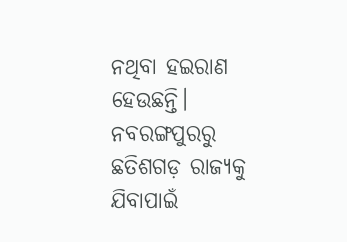ନଥିବା ହଇରାଣ ହେଉଛନ୍ତି। ନବରଙ୍ଗପୁରରୁ ଛତିଶଗଡ଼ ରାଜ୍ୟକୁ ଯିବାପାଇଁ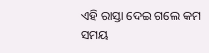ଏହି ରାସ୍ତା ଦେଇ ଗଲେ କମ ସମୟ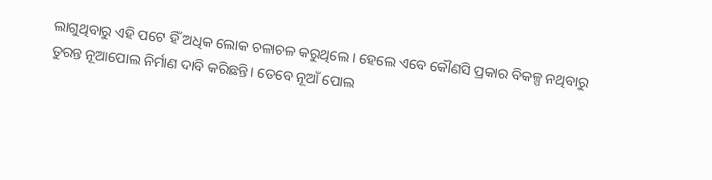ଲାଗୁଥିବାରୁ ଏହି ପଟେ ହିଁ ଅଧିକ ଲୋକ ଚଳାଚଳ କରୁଥିଲେ । ହେଲେ ଏବେ କୌଣସି ପ୍ରକାର ବିକଳ୍ପ ନଥିବାରୁ ତୁରନ୍ତ ନୂଆପୋଲ ନିର୍ମାଣ ଦାବି କରିଛନ୍ତି। ତେବେ ନୂଆଁ ପୋଲ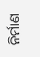ନିର୍ମାଣ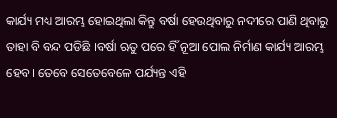କାର୍ଯ୍ୟ ମଧ୍ୟ ଆରମ୍ଭ ହୋଇଥିଲା କିନ୍ତୁ ବର୍ଷା ହେଉଥିବାରୁ ନଦୀରେ ପାଣି ଥିବାରୁ ତାହା ବି ବନ୍ଦ ପଡିଛି ।ବର୍ଷା ଋତୁ ପରେ ହିଁ ନୂଆ ପୋଲ ନିର୍ମାଣ କାର୍ଯ୍ୟ ଆରମ୍ଭ ହେବ। ତେବେ ସେତେବେଳେ ପର୍ଯ୍ୟନ୍ତ ଏହି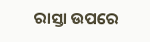ରାସ୍ତା ଉପରେ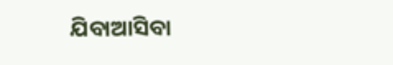ଯିବାଆସିବା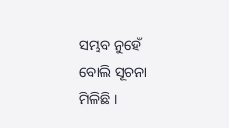ସମ୍ଭବ ନୁହେଁ ବୋଲି ସୂଚନା ମିଳିଛି ।